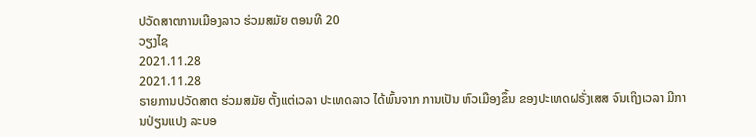ປວັດສາຕການເມືອງລາວ ຮ່ວມສມັຍ ຕອນທີ 20
ວຽງໄຊ
2021.11.28
2021.11.28
ຣາຍການປວັດສາຕ ຮ່ວມສມັຍ ຕັ້ງແຕ່ເວລາ ປະເທດລາວ ໄດ້ພົ້ນຈາກ ການເປັນ ຫົວເມືອງຂຶ້ນ ຂອງປະເທດຝຣັ່ງເສສ ຈົນເຖິງເວລາ ມີການປ່ຽນແປງ ລະບອ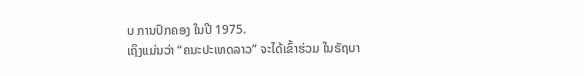ບ ການປົກຄອງ ໃນປີ 1975.
ເຖິງແມ່ນວ່າ “ຄນະປະເທດລາວ” ຈະໄດ້ເຂົ້າຮ່ວມ ໃນຣັຖບາ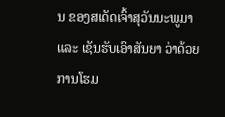ນ ຂອງສເດັດເຈົ້າສຸວັນນະພູມາ ແລະ ເຊັນຮັບເອົາສັນຍາ ວ່າດ້ວຍ ການໂຮມ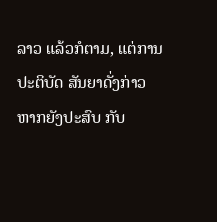ລາວ ແລ້ວກໍຕາມ, ແຕ່ການປະຕິບັດ ສັນຍາດັ່ງກ່າວ ຫາກຍັງປະສົບ ກັບ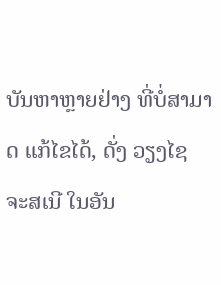ບັນຫາຫຼາຍຢ່າງ ທີ່ບໍ່ສາມາດ ແກ້ໄຂໄດ້, ດັ່ງ ວຽງໄຊ ຈະສເນີ ໃນອັນ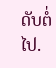ດັບຕໍ່ໄປ.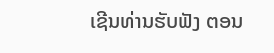ເຊີນທ່ານຮັບຟັງ ຕອນ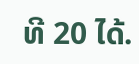ທີ 20 ໄດ້.